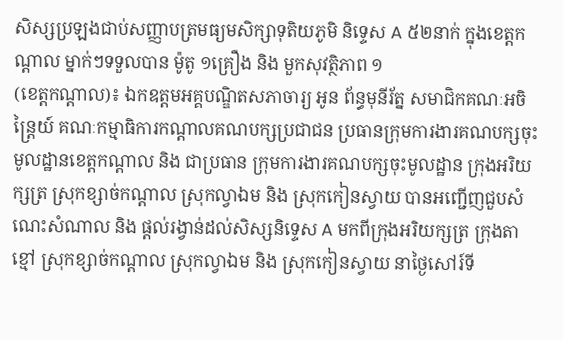សិស្សប្រឡងជាប់សញ្ញាបត្រមធ្យមសិក្សាទុតិយភូមិ និទ្ទេស A ៥២នាក់ ក្នុងខេត្តកណ្តាល ម្នាក់ៗទទួលបាន ម៉ូតូ ១គ្រឿង និង មួកសុវត្ថិភាព ១
(ខេត្តកណ្តាល)៖ ឯកឧត្តមអគ្គបណ្ឌិតសភាចារ្យ អូន ព័ន្ធមុនីរ័ត្ន សមាជិកគណៈអចិន្ត្រៃយ៍ គណៈកម្មាធិការកណ្ដាលគណបក្សប្រជាជន ប្រធានក្រុមការងារគណបក្សចុះមូលដ្ឋានខេត្តកណ្ដាល និង ជាប្រធាន ក្រុមការងារគណបក្សចុះមូលដ្ឋាន ក្រុងអរិយក្សត្រ ស្រុកខ្សាច់កណ្តាល ស្រុកល្វាឯម និង ស្រុកកៀនស្វាយ បានអញ្ជើញជួបសំណេះសំណាល និង ផ្តល់រង្វាន់ដល់សិស្សនិទ្ទេស A មកពីក្រុងអរិយក្សត្រ ក្រុងតាខ្មៅ ស្រុកខ្សាច់កណ្តាល ស្រុកល្វាឯម និង ស្រុកកៀនស្វាយ នាថ្ងៃសៅរ៍ទី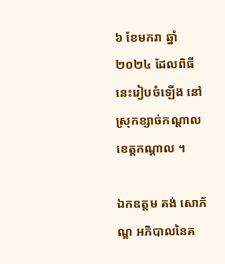៦ ខែមករា ឆ្នាំ២០២៤ ដែលពិធីនេះរៀបចំឡើង នៅស្រុកខ្សាច់កណ្តាល ខេត្តកណ្តាល ។

ឯកឧត្តម គង់ សោភ័ណ្ឌ អភិបាលនៃគ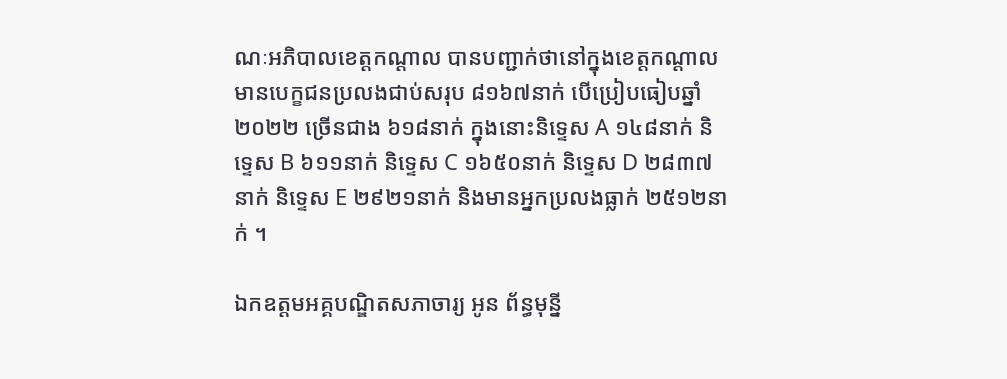ណៈអភិបាលខេត្តកណ្ដាល បានបញ្ជាក់ថានៅក្នុងខេត្តកណ្ដាលមានបេក្ខជនប្រលងជាប់សរុប ៨១៦៧នាក់ បើប្រៀបធៀបឆ្នាំ២០២២ ច្រើនជាង ៦១៨នាក់ ក្នុងនោះនិទ្ទេស A ១៤៨នាក់ និទ្ទេស B ៦១១នាក់ និទ្ទេស C ១៦៥០នាក់ និទ្ទេស D ២៨៣៧នាក់ និទ្ទេស E ២៩២១នាក់ និងមានអ្នកប្រលងធ្លាក់ ២៥១២នាក់ ។

ឯកឧត្តមអគ្គបណ្ឌិតសភាចារ្យ អូន ព័ន្ធមុន្នី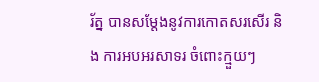រ័ត្ន បានសម្តែងនូវការកោតសរសើរ និង ការអបអរសាទរ ចំពោះក្មួយៗ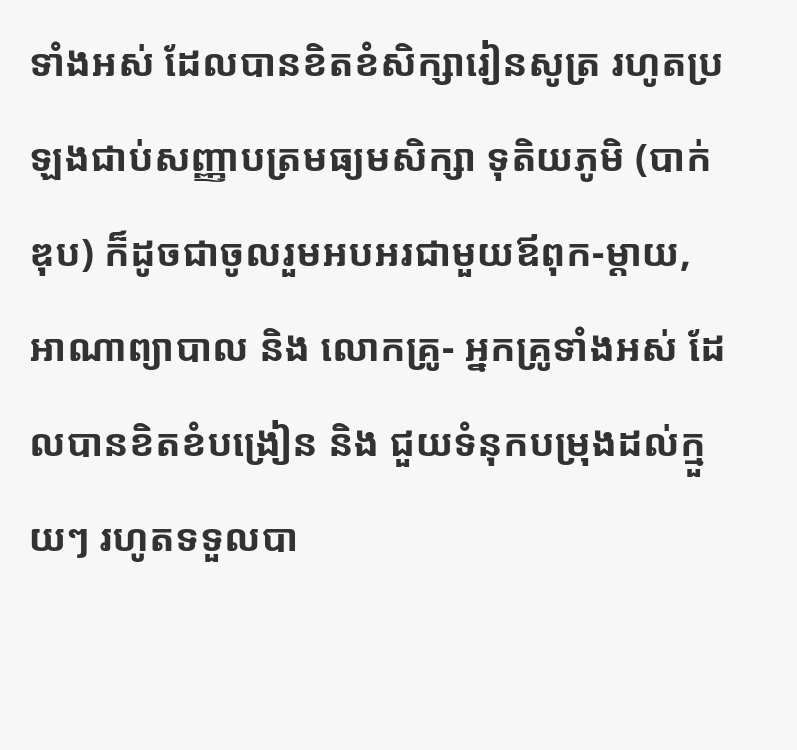ទាំងអស់ ដែលបានខិតខំសិក្សារៀនសូត្រ រហូតប្រឡងជាប់សញ្ញាបត្រមធ្យមសិក្សា ទុតិយភូមិ (បាក់ឌុប) ក៏ដូចជាចូលរួមអបអរជាមួយឪពុក-ម្តាយ, អាណាព្យាបាល និង លោកគ្រូ- អ្នកគ្រូទាំងអស់ ដែលបានខិតខំបង្រៀន និង ជួយទំនុកបម្រុងដល់ក្មួយៗ រហូតទទួលបា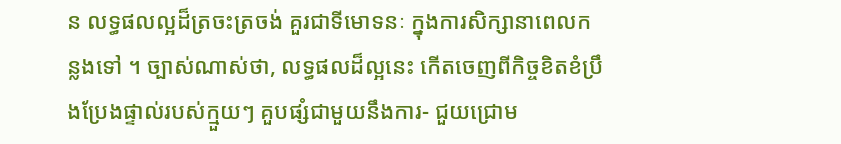ន លទ្ធផលល្អដ៏ត្រចះត្រចង់ គួរជាទីមោទនៈ ក្នុងការសិក្សានាពេលកន្លងទៅ ។ ច្បាស់ណាស់ថា, លទ្ធផលដ៏ល្អនេះ កើតចេញពីកិច្ចខិតខំប្រឹងប្រែងផ្ទាល់របស់ក្មួយៗ គួបផ្សំជាមួយនឹងការ- ជួយជ្រោម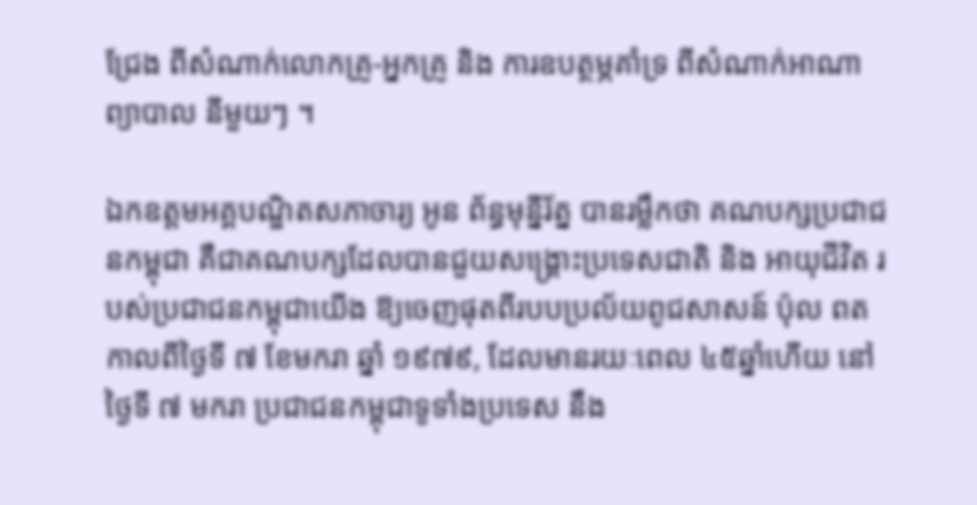ជ្រែង ពីសំណាក់លោកគ្រូ-អ្នកគ្រូ និង ការឧបត្ថម្ភគាំទ្រ ពីសំណាក់អាណាព្យាបាល នីមួយៗ ។

ឯកឧត្តមអគ្គបណ្ឌិតសភាចារ្យ អូន ព័ន្ធមុន្នីរ័ត្ន បានរម្លឹកថា គណបក្សប្រជាជនកម្ពុជា គឺជាគណបក្សដែលបានជួយសង្គ្រោះប្រទេសជាតិ និង អាយុជីវិត របស់ប្រជាជនកម្ពុជាយើង ឱ្យចេញផុតពីរបបប្រល័យពូជសាសន៍ ប៉ុល ពត កាលពីថ្ងៃទី ៧ ខែមករា ឆ្នាំ ១៩៧៩, ដែលមានរយៈពេល ៤៥ឆ្នាំហើយ នៅថ្ងៃទី ៧ មករា ប្រជាជនកម្ពុជាទូទាំងប្រទេស នឹង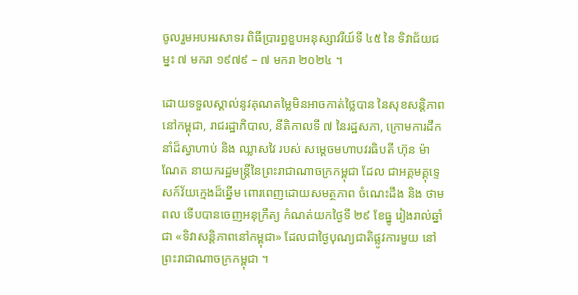ចូលរួមអបអរសាទរ ពិធីប្រារព្ធខួបអនុស្សាវរីយ៍ទី ៤៥ នៃ ទិវាជ័យជម្នះ ៧ មករា ១៩៧៩ – ៧ មករា ២០២៤ ។

ដោយទទួលស្គាល់នូវគុណតម្លៃមិនអាចកាត់ថ្លៃបាន នៃសុខសន្តិភាពនៅកម្ពុជា, រាជរដ្ឋាភិបាល, នីតិកាលទី ៧ នៃរដ្ឋសភា, ក្រោមការដឹកនាំដ៏ស្វាហាប់ និង ឈ្លាសវៃ របស់ សម្ដេចមហាបវរធិបតី ហ៊ុន ម៉ាណែត នាយករដ្ឋមន្ត្រីនៃព្រះរាជាណាចក្រកម្ពុជា ដែល ជាអគ្គមគ្គុទ្ទេសក៍វ័យក្មេងដ៏ឆ្នើម ពោរពេញដោយសមត្ថភាព ចំណេះដឹង និង ថាមពល ទើបបានចេញអនុក្រឹត្យ កំណត់យកថ្ងៃទី ២៩ ខែធ្នូ រៀងរាល់ឆ្នាំ ជា «ទិវាសន្តិភាពនៅកម្ពុជា» ដែលជាថ្ងៃបុណ្យជាតិផ្លូវការមួយ នៅព្រះរាជាណាចក្រកម្ពុជា ។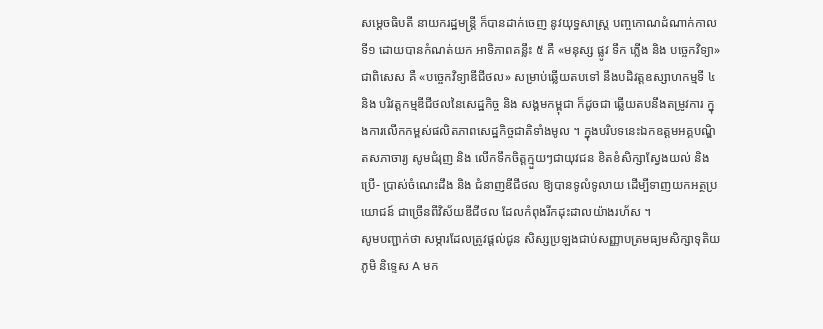សម្តេចធិបតី នាយករដ្ឋមន្រ្តី ក៏បានដាក់ចេញ នូវយុទ្ធសាស្រ្ត បញ្ចកោណដំណាក់កាលទី១ ដោយបានកំណត់យក អាទិភាពគន្លឹះ ៥ គឺ «មនុស្ស ផ្លូវ ទឹក ភ្លើង និង បច្ចេកវិទ្យា» ជាពិសេស គឺ «បច្ចេកវិទ្យាឌីជីថល» សម្រាប់ឆ្លើយតបទៅ នឹងបដិវត្តឧស្សាហកម្មទី ៤ និង បរិវត្តកម្មឌីជីថលនៃសេដ្ឋកិច្ច និង សង្គមកម្ពុជា ក៏ដូចជា ឆ្លើយតបនឹងតម្រូវការ ក្នុងការលើកកម្ពស់ផលិតភាពសេដ្ឋកិច្ចជាតិទាំងមូល ។ ក្នុងបរិបទនេះឯកឧត្តមអគ្គបណ្ឌិតសភាចារ្យ សូមជំរុញ និង លើកទឹកចិត្តក្មួយៗជាយុវជន ខិតខំសិក្សាស្វែងយល់ និង ប្រើ- ប្រាស់ចំណេះដឹង និង ជំនាញឌីជីថល ឱ្យបានទូលំទូលាយ ដើម្បីទាញយកអត្ថប្រយោជន៍ ជាច្រើនពីវិស័យឌីជីថល ដែលកំពុងរីកដុះដាលយ៉ាងរហ័ស ។
សូមបញ្ជាក់ថា សម្ភារដែលត្រូវផ្តល់ជូន សិស្សប្រឡងជាប់សញ្ញាបត្រមធ្យមសិក្សាទុតិយភូមិ និទ្ទេស A មក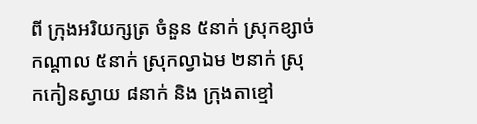ពី ក្រុងអរិយក្សត្រ ចំនួន ៥នាក់ ស្រុកខ្សាច់កណ្តាល ៥នាក់ ស្រុកល្វាឯម ២នាក់ ស្រុកកៀនស្វាយ ៨នាក់ និង ក្រុងតាខ្មៅ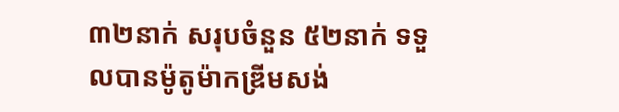៣២នាក់ សរុបចំនួន ៥២នាក់ ទទួលបានម៉ូតូម៉ាកឌ្រីមសង់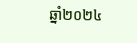ឆ្នាំ២០២៤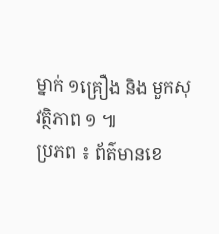ម្នាក់ ១គ្រឿង និង មួកសុវត្ថិភាព ១ ៕
ប្រភព ៖ ព័ត៌មានខេ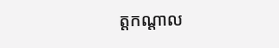ត្តកណ្តាល